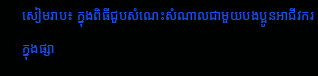សៀមរាប៖ ក្នុងពិធីជួបសំណេះសំណាលជាមួយបងប្អូនអាជីវករ ក្នុងផ្សា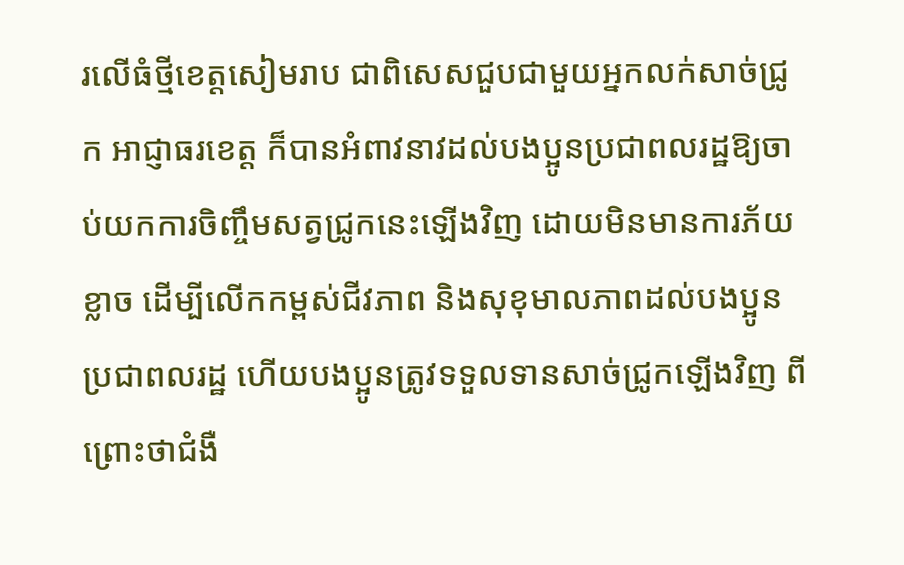រលើធំថ្មីខេត្តសៀមរាប ជាពិសេសជួបជាមួយអ្នកលក់សាច់ជ្រូក អាជ្ញាធរខេត្ត ក៏បានអំពាវនាវដល់បងប្អូនប្រជាពលរដ្ឋឱ្យចាប់យកការចិញ្ចឹមសត្វជ្រូកនេះឡើងវិញ ដោយមិនមានការភ័យខ្លាច ដើម្បីលើកកម្ពស់ជីវភាព និងសុខុមាលភាពដល់បងប្អូនប្រជាពលរដ្ឋ ហើយបងប្អូនត្រូវទទួលទានសាច់ជ្រូកឡើងវិញ ពីព្រោះថាជំងឺ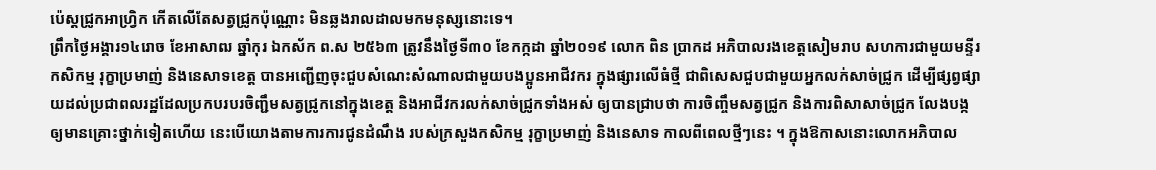ប៉េស្តជ្រូកអាហ្វ្រិក កើតលើតែសត្វជ្រូកប៉ុណ្ណោះ មិនឆ្លងរាលដាលមកមនុស្សនោះទេ។
ព្រឹកថ្ងៃអង្គារ១៤រោច ខែអាសាឍ ឆ្នាំកុរ ឯកស័ក ព.ស ២៥៦៣ ត្រូវនឹងថ្ងៃទី៣០ ខែកក្កដា ឆ្នាំ២០១៩ លោក ពិន ប្រាកដ អភិបាលរងខេត្តសៀមរាប សហការជាមួយមន្ទីរកសិកម្ម រុក្ខាប្រមាញ់ និងនេសាទខេត្ត បានអញ្ជើញចុះជួបសំណេះសំណាលជាមួយបងប្អូនអាជីវករ ក្នុងផ្សារលើធំថ្មី ជាពិសេសជួបជាមួយអ្នកលក់សាច់ជ្រូក ដើម្បីផ្សព្វផ្សាយដល់ប្រជាពលរដ្ឋដែលប្រកបរបរចិញ្ជឹមសត្វជ្រូកនៅក្នុងខេត្ត និងអាជីវករលក់សាច់ជ្រូកទាំងអស់ ឲ្យបានជ្រាបថា ការចិញ្ចឹមសត្វជ្រូក និងការពិសាសាច់ជ្រូក លែងបង្កឲ្យមានគ្រោះថ្នាក់ទៀតហើយ នេះបើយោងតាមការការជូនដំណឹង របស់ក្រសួងកសិកម្ម រុក្ខាប្រមាញ់ និងនេសាទ កាលពីពេលថ្មីៗនេះ ។ ក្នុងឱកាសនោះលោកអភិបាល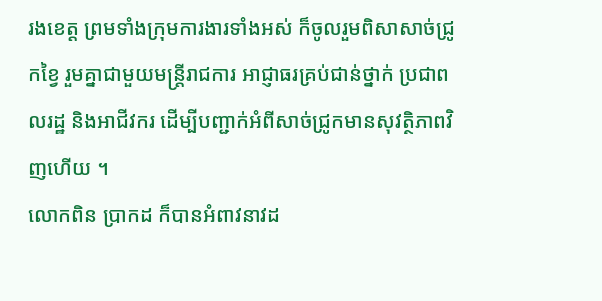រងខេត្ត ព្រមទាំងក្រុមការងារទាំងអស់ ក៏ចូលរួមពិសាសាច់ជ្រូកខ្វៃ រួមគ្នាជាមួយមន្ត្រីរាជការ អាជ្ញាធរគ្រប់ជាន់ថ្នាក់ ប្រជាពលរដ្ឋ និងអាជីវករ ដើម្បីបញ្ជាក់អំពីសាច់ជ្រូកមានសុវត្ថិភាពវិញហើយ ។
លោកពិន ប្រាកដ ក៏បានអំពាវនាវដ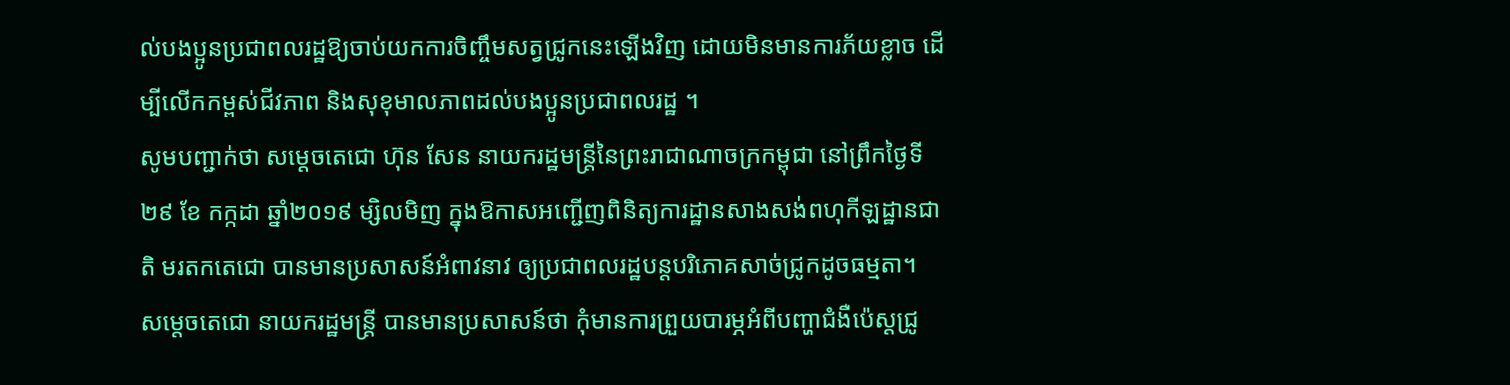ល់បងប្អូនប្រជាពលរដ្ឋឱ្យចាប់យកការចិញ្ចឹមសត្វជ្រូកនេះឡើងវិញ ដោយមិនមានការភ័យខ្លាច ដើម្បីលើកកម្ពស់ជីវភាព និងសុខុមាលភាពដល់បងប្អូនប្រជាពលរដ្ឋ ។
សូមបញ្ជាក់ថា សម្ដេចតេជោ ហ៊ុន សែន នាយករដ្ឋមន្ដ្រីនៃព្រះរាជាណាចក្រកម្ពុជា នៅព្រឹកថ្ងៃទី ២៩ ខែ កក្កដា ឆ្នាំ២០១៩ ម្សិលមិញ ក្នុងឱកាសអញ្ជើញពិនិត្យការដ្ឋានសាងសង់ពហុកីឡដ្ឋានជាតិ មរតកតេជោ បានមានប្រសាសន៍អំពាវនាវ ឲ្យប្រជាពលរដ្ឋបន្ដបរិភោគសាច់ជ្រូកដូចធម្មតា។
សម្តេចតេជោ នាយករដ្ឋមន្រ្តី បានមានប្រសាសន៍ថា កុំមានការព្រួយបារម្ភអំពីបញ្ហាជំងឺប៉េស្ដជ្រូ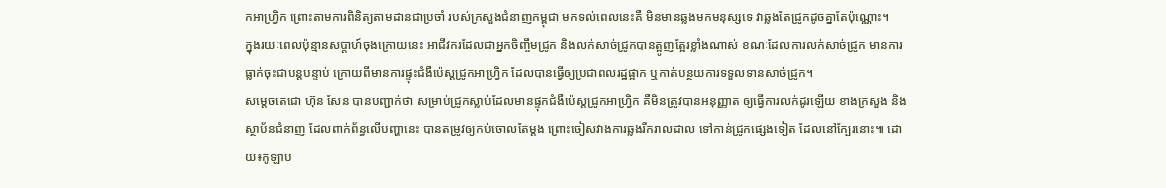កអាហ្វ្រិក ព្រោះតាមការពិនិត្យតាមដានជាប្រចាំ របស់ក្រសួងជំនាញកម្ពុជា មកទល់ពេលនេះគឺ មិនមានឆ្លងមកមនុស្សទេ វាឆ្លងតែជ្រូកដូចគ្នាតែប៉ុណ្ណោះ។
ក្នុងរយៈពេលប៉ុន្មានសប្ដាហ៍ចុងក្រោយនេះ អាជីវករដែលជាអ្នកចិញ្ចឹមជ្រូក និងលក់សាច់ជ្រូកបានត្អូញត្អែរខ្លាំងណាស់ ខណៈដែលការលក់សាច់ជ្រូក មានការធ្លាក់ចុះជាបន្ដបន្ទាប់ ក្រោយពីមានការផ្ទុះជំងឺប៉េស្ដជ្រូកអាហ្វ្រិក ដែលបានធ្វើឲ្យប្រជាពលរដ្ឋផ្អាក ឬកាត់បន្ថយការទទួលទានសាច់ជ្រូក។
សម្តេចតេជោ ហ៊ុន សែន បានបញ្ជាក់ថា សម្រាប់ជ្រូកស្លាប់ដែលមានផ្ទុកជំងឺប៉េស្តជ្រូកអាហ្វ្រិក គឺមិនត្រូវបានអនុញ្ញាត ឲ្យធ្វើការលក់ដូរឡើយ ខាងក្រសួង និងស្ថាប័នជំនាញ ដែលពាក់ព័ន្ធលើបញ្ហានេះ បានតម្រូវឲ្យកប់ចោលតែម្ដង ព្រោះចៀសវាងការឆ្លងរីករាលដាល ទៅកាន់ជ្រូកផ្សេងទៀត ដែលនៅក្បែរនោះ៕ ដោយ៖កូឡាប